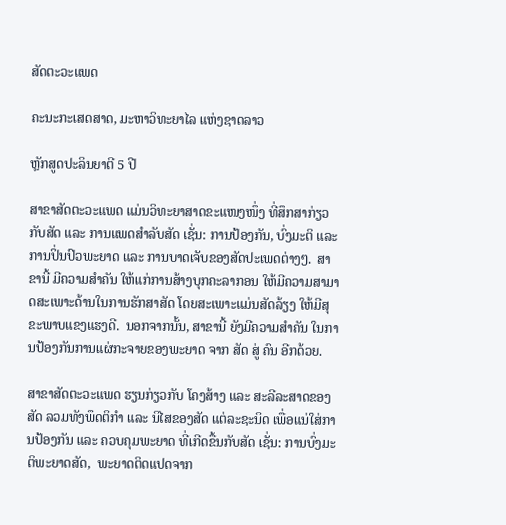ສັດຕະວະແພດ

ຄະນະກະເສດສາດ, ມະຫາວິທະຍາໄລ ແຫ່ງຊາດລາວ

ຫຼັກສູດປະລິນຍາຕີ 5 ປີ

ສາຂາສັດຕະວະແພດ ແມ່ນວິທະຍາສາດຂະແໜງໜຶ່ງ ທີ່ສຶກສາກ່ຽວກັບສັດ ແລະ ການແພດສໍາລັບສັດ ເຊັ່ນ: ການປ້ອງກັນ, ບົ່ງມະຕິ ແລະ ການປິ່ນປົວພະຍາດ ແລະ ການບາດເຈັບຂອງສັດປະເພດຕ່າງໆ.  ສາຂານີ້ ມີຄວາມສໍາຄັນ ໃຫ້ແກ່ການສ້າງບຸກຄະລາກອນ ໃຫ້ມີຄວາມສາມາດສະເພາະດ້ານໃນການຮັກສາສັດ ໂດຍສະເພາະແມ່ນສັດລ້ຽງ ໃຫ້ມີສຸຂະພາບແຂງແຮງດີ.  ນອກຈາກນັ້ນ, ສາຂານີ້ ຍັງມີຄວາມສໍາຄັນ ໃນການປ້ອງກັນການແຜ່ກະຈາຍຂອງພະຍາດ ຈາກ ສັດ ສູ່ ຄົນ ອີກດ້ວຍ.

ສາຂາສັດຕະວະແພດ ຮຽນກ່ຽວກັບ ໂຄງສ້າງ ແລະ ສະລີລະສາດຂອງສັດ ລວມທັງພຶດຕິກໍາ ແລະ ນິໄສຂອງສັດ ແຕ່ລະຊະນິດ ເພື່ອແນ່ໃສ່ການປ້ອງກັນ ແລະ ຄວບຄຸມພະຍາດ ທີ່ເກີດຂື້ນກັບສັດ ເຊັ່ນ: ການບົ່ງມະຕິພະຍາດສັດ,  ພະຍາດຕິດແປດຈາກ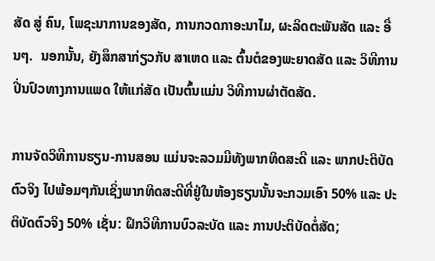ສັດ ສູ່ ຄົນ, ໂພຊະນາການຂອງສັດ, ການກວດກາອະນາໄມ, ຜະລິດຕະພັນສັດ ແລະ ອື່ນໆ.  ນອກນັ້ນ, ຍັງສຶກສາກ່ຽວກັບ ສາເຫດ ແລະ ຕົ້ນຕໍຂອງພະຍາດສັດ ແລະ ວິທີການປີ່ນປົວທາງການແພດ ໃຫ້ແກ່ສັດ ເປັນຕົ້ນແມ່ນ ວິທີການຜ່າຕັດສັດ.

ການຈັດວິທີການຮຽນ-ການສອນ ແມ່ນຈະລວມມີທັງພາກທິດສະດີ ແລະ ພາກປະຕິບັດຕົວຈິງ ໄປພ້ອມໆກັນເຊິ່ງພາກທິດສະດີທີ່ຢູ່ໃນຫ້ອງຮຽນນັ້ນຈະກວມເອົາ 50% ແລະ ປະຕິບັດຕົວຈິງ 50% ເຊັ່ນ: ຝຶກວິທີການບົວລະບັດ ແລະ ການປະຕິບັດຕໍ່ສັດ;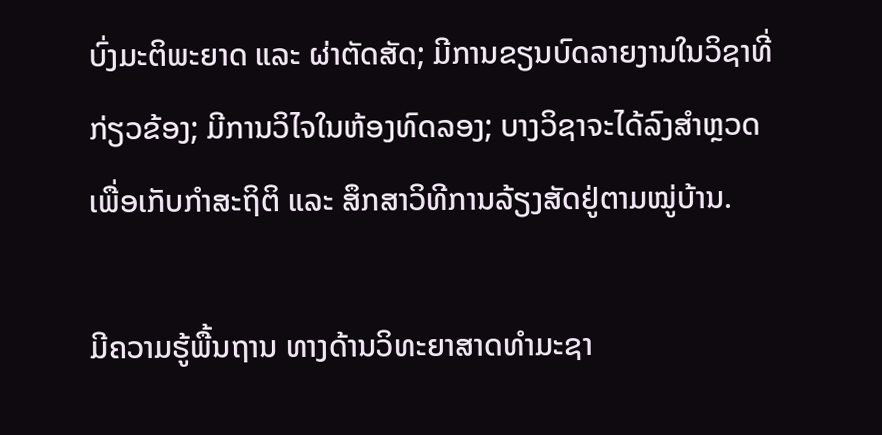ບົ່ງມະຕິພະຍາດ ແລະ ຜ່າຕັດສັດ; ມີການຂຽນບົດລາຍງານໃນວິຊາທີ່ກ່ຽວຂ້ອງ; ມີການວິໄຈໃນຫ້ອງທົດລອງ; ບາງວິຊາຈະໄດ້ລົງສໍາຫຼວດເພື່ອເກັບກຳສະຖິຕິ ແລະ ສຶກສາວິທີການລ້ຽງສັດຢູ່ຕາມໝູ່ບ້ານ.

ມີຄວາມຮູ້ພື້ນຖານ ທາງດ້ານວິທະຍາສາດທໍາມະຊາ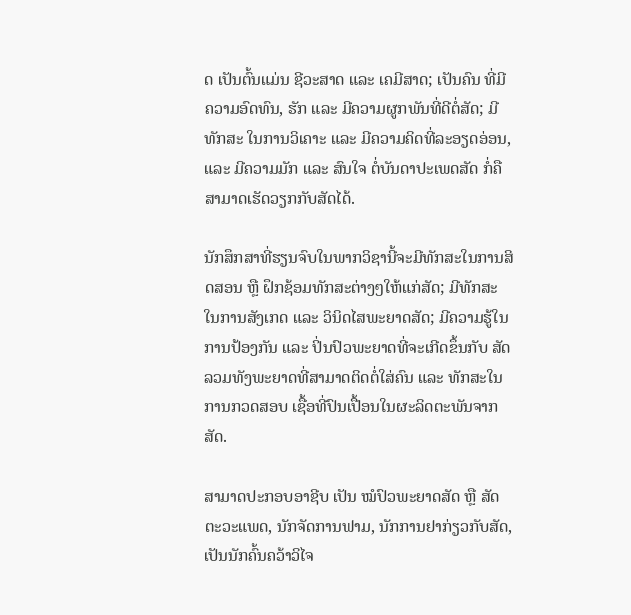ດ ເປັນຕົ້ນແມ່ນ ຊີວະສາດ ແລະ ເຄມີສາດ; ເປັນຄົນ ທີ່ມີຄວາມອົດທົນ, ຮັກ ແລະ ມີຄວາມຜູກພັນທີ່ດີຕໍ່ສັດ; ມີທັກສະ ໃນການວິເຄາະ ແລະ ມີຄວາມຄິດທີ່ລະອຽດອ່ອນ, ແລະ ມີຄວາມມັກ ແລະ ສົນໃຈ ຕໍ່ບັນດາປະເພດສັດ ກໍ່ຄື ສາມາດເຮັດວຽກກັບສັດໄດ້.

ນັກສຶກສາທີ່ຮຽນຈົບໃນພາກວິຊານີ້ຈະມີທັກສະໃນການສິດສອນ ຫຼື ຝຶກຊ້ອມທັກສະຕ່າງໆໃຫ້ແກ່ສັດ; ມີທັກສະ ໃນການສັງເກດ ແລະ ວິນິດໄສພະຍາດສັດ; ມີຄວາມຮູ້ໃນການປ້ອງກັນ ແລະ ປິ່ນປົວພະຍາດທີ່ຈະເກີດຂຶ້ນກັບ ສັດ ລວມທັງພະຍາດທີ່ສາມາດຕິດຕໍ່ໃສ່ຄົນ ແລະ ທັກສະໃນການກວດສອບ ເຊື້ອທີ່ປົນເປື້ອນໃນຜະລິດຕະພັນຈາກສັດ.

ສາມາດປະກອບອາຊີບ ເປັນ ໝໍປົວພະຍາດສັດ ຫຼື ສັດຕະວະແພດ, ນັກຈັດການຟາມ, ນັກການຢາກ່ຽວກັບສັດ, ເປັນນັກຄົ້ນຄວ້າວິໄຈ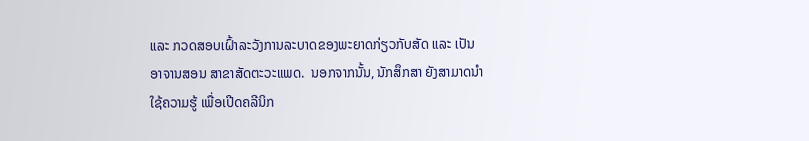ແລະ ກວດສອບເຝົ້າລະວັງການລະບາດຂອງພະຍາດກ່ຽວກັບສັດ ແລະ ເປັນອາຈານສອນ ສາຂາສັດຕະວະແພດ.  ນອກຈາກນັ້ນ, ນັກສຶກສາ ຍັງສາມາດນໍາໃຊ້ຄວາມຮູ້ ເພື່ອເປີດຄລີນິກ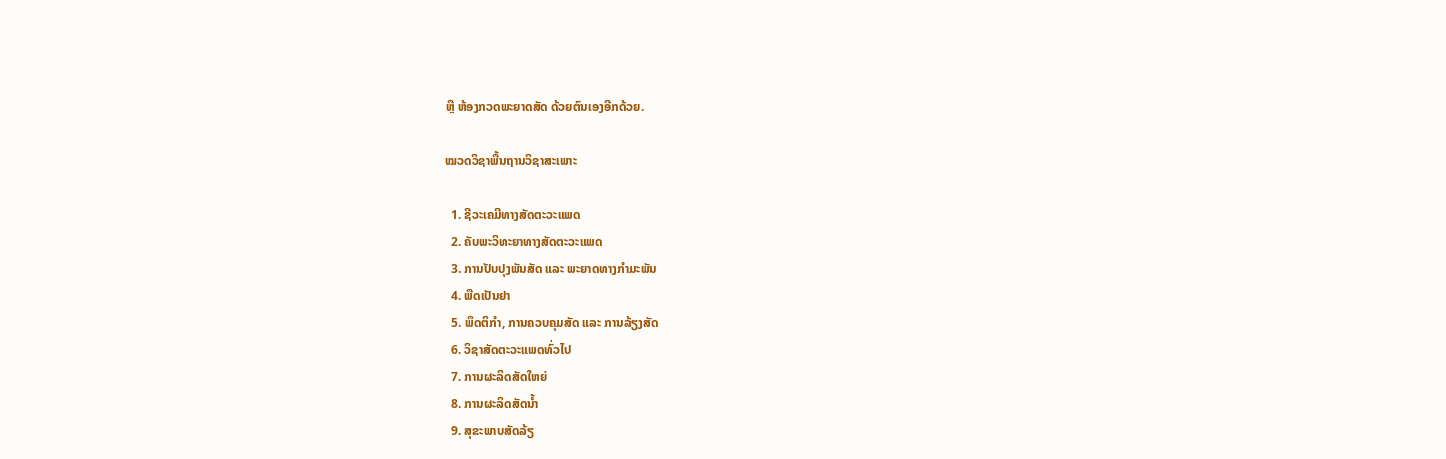ຫຼື ຫ້ອງກວດພະຍາດສັດ ດ້ວຍຕົນເອງອີກດ້ວຍ.

ໝວດວິຊາພື້ນຖານວິຊາສະເພາະ

  1. ຊີວະເຄມີທາງສັດຕະວະແພດ
  2. ຄັບພະວິທະຍາທາງສັດຕະວະແພດ
  3. ການປັບປຸງພັນສັດ ແລະ ພະຍາດທາງກໍາມະພັນ
  4. ພືດເປັນຢາ
  5. ພຶດຕິກໍາ, ການຄວບຄຸມສັດ ແລະ ການລ້ຽງສັດ
  6. ວິຊາສັດຕະວະແພດທົ່ວໄປ
  7. ການຜະລິດສັດໃຫຍ່
  8. ການຜະລິດສັດນໍ້າ
  9. ສຸຂະພາບສັດລ້ຽ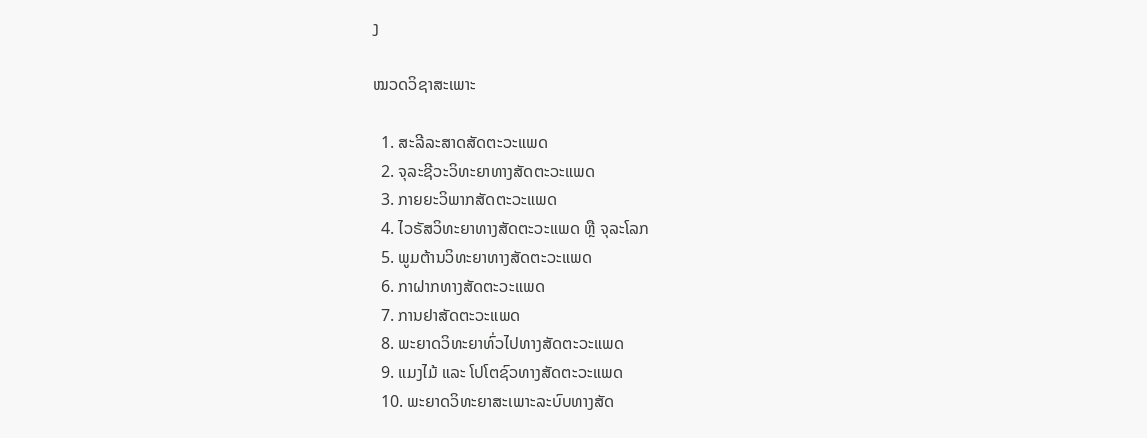ງ

ໝວດວິຊາສະເພາະ

  1. ສະລີລະສາດສັດຕະວະແພດ
  2. ຈຸລະຊີວະວິທະຍາທາງສັດຕະວະແພດ
  3. ກາຍຍະວິພາກສັດຕະວະແພດ
  4. ໄວຣັສວິທະຍາທາງສັດຕະວະແພດ ຫຼື ຈຸລະໂລກ
  5. ພູມຕ້ານວິທະຍາທາງສັດຕະວະແພດ
  6. ກາຝາກທາງສັດຕະວະແພດ
  7. ການຢາສັດຕະວະແພດ
  8. ພະຍາດວິທະຍາທົ່ວໄປທາງສັດຕະວະແພດ
  9. ແມງໄມ້ ແລະ ໂປໂຕຊົວທາງສັດຕະວະແພດ
  10. ພະຍາດວິທະຍາສະເພາະລະບົບທາງສັດ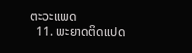ຕະວະແພດ
  11. ພະຍາດຕິດແປດ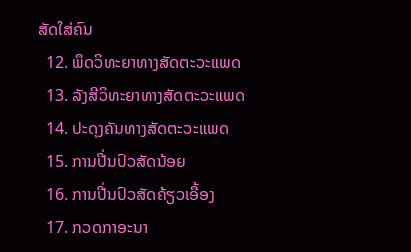ສັດໃສ່ຄົນ
  12. ພຶດວິທະຍາທາງສັດຕະວະແພດ
  13. ລັງສີວິທະຍາທາງສັດຕະວະແພດ
  14. ປະດຸງຄັນທາງສັດຕະວະແພດ
  15. ການປີ່ນປົວສັດນ້ອຍ
  16. ການປີ່ນປົວສັດຄ້ຽວເອື້ອງ
  17. ກວດກາອະນາ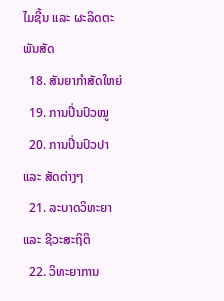ໄມຊີ້ນ ແລະ ຜະລິດຕະພັນສັດ
  18. ສັນຍາກໍາສັດໃຫຍ່
  19. ການປີ່ນປົວໝູ
  20. ການປີ່ນປົວປາ ແລະ ສັດຕ່າງໆ
  21. ລະບາດວິທະຍາ ແລະ ຊີວະສະຖິຕິ
  22. ວິທະຍາການ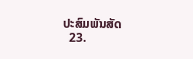ປະສົມພັນສັດ
  23.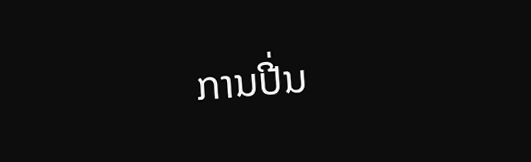ການປີ່ນ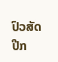ປົວສັດປີກ